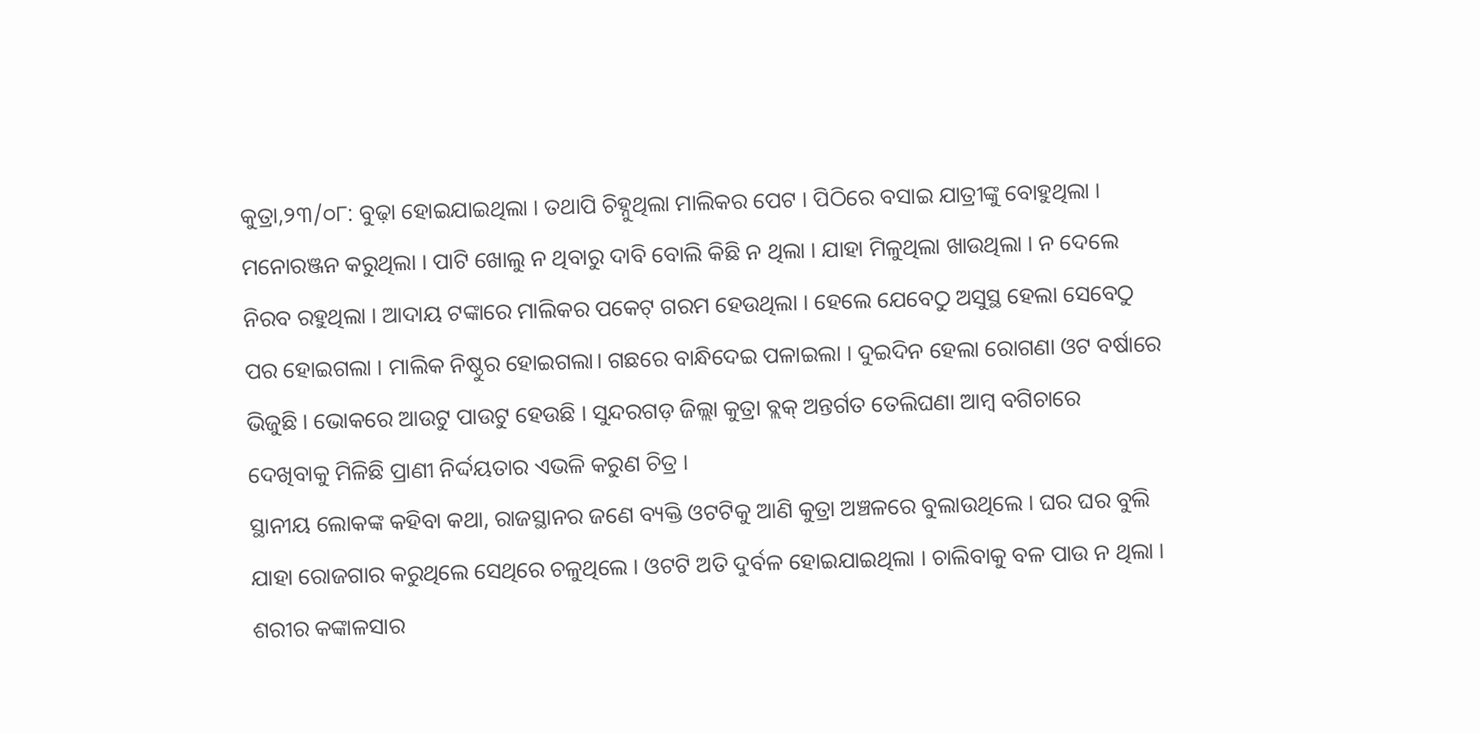କୁତ୍ରା,୨୩/୦୮: ବୁଢ଼ା ହୋଇଯାଇଥିଲା । ତଥାପି ଚିହ୍ନୁଥିଲା ମାଲିକର ପେଟ । ପିଠିରେ ବସାଇ ଯାତ୍ରୀଙ୍କୁ ବୋହୁଥିଲା । ମନୋରଞ୍ଜନ କରୁଥିଲା । ପାଟି ଖୋଲୁ ନ ଥିବାରୁ ଦାବି ବୋଲି କିଛି ନ ଥିଲା । ଯାହା ମିଳୁଥିଲା ଖାଉଥିଲା । ନ ଦେଲେ ନିରବ ରହୁଥିଲା । ଆଦାୟ ଟଙ୍କାରେ ମାଲିକର ପକେଟ୍ ଗରମ ହେଉଥିଲା । ହେଲେ ଯେବେଠୁ ଅସୁସ୍ଥ ହେଲା ସେବେଠୁ ପର ହୋଇଗଲା । ମାଲିକ ନିଷ୍ଠୁର ହୋଇଗଲା। ଗଛରେ ବାନ୍ଧିଦେଇ ପଳାଇଲା । ଦୁଇଦିନ ହେଲା ରୋଗଣା ଓଟ ବର୍ଷାରେ ଭିଜୁଛି । ଭୋକରେ ଆଉଟୁ ପାଉଟୁ ହେଉଛି । ସୁନ୍ଦରଗଡ଼ ଜିଲ୍ଲା କୁତ୍ରା ବ୍ଲକ୍ ଅନ୍ତର୍ଗତ ତେଲିଘଣା ଆମ୍ବ ବଗିଚାରେ ଦେଖିବାକୁ ମିଳିଛି ପ୍ରାଣୀ ନିର୍ଦ୍ଦୟତାର ଏଭଳି କରୁଣ ଚିତ୍ର ।
ସ୍ଥାନୀୟ ଲୋକଙ୍କ କହିବା କଥା, ରାଜସ୍ଥାନର ଜଣେ ବ୍ୟକ୍ତି ଓଟଟିକୁ ଆଣି କୁତ୍ରା ଅଞ୍ଚଳରେ ବୁଲାଉଥିଲେ । ଘର ଘର ବୁଲି ଯାହା ରୋଜଗାର କରୁଥିଲେ ସେଥିରେ ଚଳୁଥିଲେ । ଓଟଟି ଅତି ଦୁର୍ବଳ ହୋଇଯାଇଥିଲା । ଚାଲିବାକୁ ବଳ ପାଉ ନ ଥିଲା । ଶରୀର କଙ୍କାଳସାର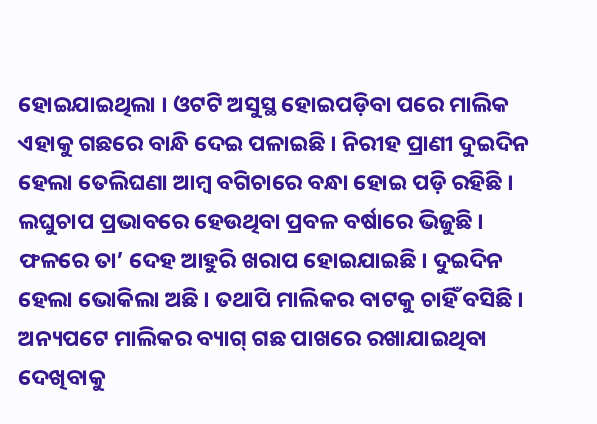ହୋଇଯାଇଥିଲା । ଓଟଟି ଅସୁସ୍ଥ ହୋଇପଡ଼ିବା ପରେ ମାଲିକ ଏହାକୁ ଗଛରେ ବାନ୍ଧି ଦେଇ ପଳାଇଛି । ନିରୀହ ପ୍ରାଣୀ ଦୁଇଦିନ ହେଲା ତେଲିଘଣା ଆମ୍ବ ବଗିଚାରେ ବନ୍ଧା ହୋଇ ପଡ଼ି ରହିଛି । ଲଘୁଚାପ ପ୍ରଭାବରେ ହେଉଥିବା ପ୍ରବଳ ବର୍ଷାରେ ଭିଜୁଛି । ଫଳରେ ତା’ ଦେହ ଆହୁରି ଖରାପ ହୋଇଯାଇଛି । ଦୁଇଦିନ ହେଲା ଭୋକିଲା ଅଛି । ତଥାପି ମାଲିକର ବାଟକୁ ଚାହିଁ ବସିଛି । ଅନ୍ୟପଟେ ମାଲିକର ବ୍ୟାଗ୍ ଗଛ ପାଖରେ ରଖାଯାଇଥିବା ଦେଖିବାକୁ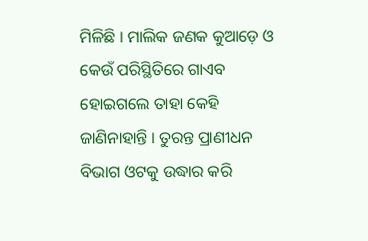ମିଳିଛି । ମାଲିକ ଜଣକ କୁଆଡ଼େ ଓ କେଉଁ ପରିସ୍ଥିତିରେ ଗାଏବ ହୋଇଗଲେ ତାହା କେହି ଜାଣିନାହାନ୍ତି । ତୁରନ୍ତ ପ୍ରାଣୀଧନ ବିଭାଗ ଓଟକୁ ଉଦ୍ଧାର କରି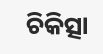ଚିକିତ୍ସା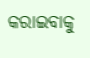କରାଇବାକୁ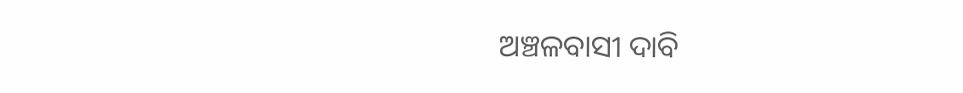ଅଞ୍ଚଳବାସୀ ଦାବି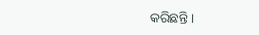କରିଛନ୍ତି ।